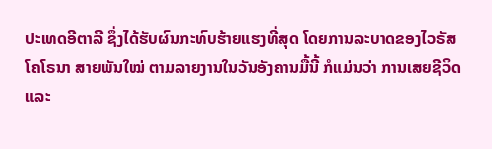ປະເທດອີຕາລີ ຊຶ່ງໄດ້ຮັບຜົນກະທົບຮ້າຍແຮງທີ່ສຸດ ໂດຍການລະບາດຂອງໄວຣັສ
ໂຄໂຣນາ ສາຍພັນໃໝ່ ຕາມລາຍງານໃນວັນອັງຄານມື້ນີ້ ກໍແມ່ນວ່າ ການເສຍຊີວິດ
ແລະ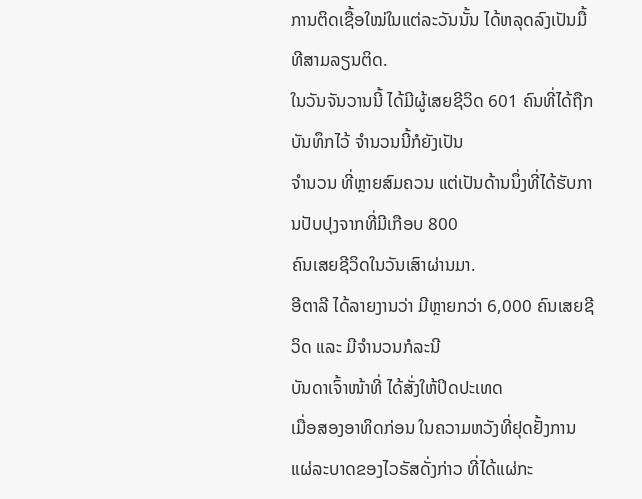ການຕິດເຊື້ອໃໝ່ໃນແຕ່ລະວັນນັ້ນ ໄດ້ຫລຸດລົງເປັນມື້ທີສາມລຽນຕິດ.
ໃນວັນຈັນວານນີ້ ໄດ້ມີຜູ້ເສຍຊີວິດ 601 ຄົນທີ່ໄດ້ຖືກບັນທຶກໄວ້ ຈຳນວນນີ້ກໍຍັງເປັນ
ຈຳນວນ ທີ່ຫຼາຍສົມຄວນ ແຕ່ເປັນດ້ານນຶ່ງທີ່ໄດ້ຮັບການປັບປຸງຈາກທີ່ມີເກືອບ 800
ຄົນເສຍຊີວິດໃນວັນເສົາຜ່ານມາ.
ອີຕາລີ ໄດ້ລາຍງານວ່າ ມີຫຼາຍກວ່າ 6,000 ຄົນເສຍຊີວິດ ແລະ ມີຈຳນວນກໍລະນີ
ບັນດາເຈົ້າໜ້າທີ່ ໄດ້ສັ່ງໃຫ້ປິດປະເທດ
ເມື່ອສອງອາທິດກ່ອນ ໃນຄວາມຫວັງທີ່ຢຸດຢັ້ງການແຜ່ລະບາດຂອງໄວຣັສດັ່ງກ່າວ ທີ່ໄດ້ແຜ່ກະ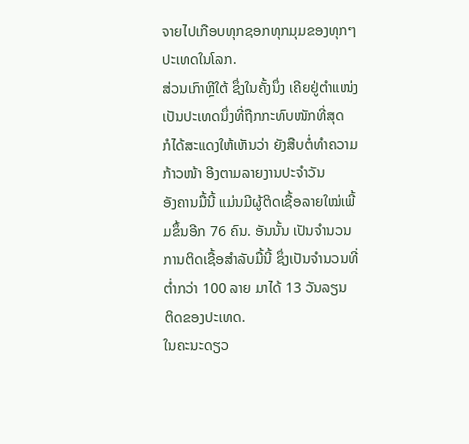ຈາຍໄປເກືອບທຸກຊອກທຸກມຸມຂອງທຸກໆປະເທດໃນໂລກ.
ສ່ວນເກົາຫຼີໃຕ້ ຊຶ່ງໃນຄັ້ງນຶ່ງ ເຄີຍຢູ່ຕຳແໜ່ງເປັນປະເທດນຶ່ງທີ່ຖືກກະທົບໜັກທີ່ສຸດ
ກໍໄດ້ສະແດງໃຫ້ເຫັນວ່າ ຍັງສືບຕໍ່ທຳຄວາມກ້າວໜ້າ ອີງຕາມລາຍງານປະຈຳວັນ
ອັງຄານມື້ນີ້ ແມ່ນມີຜູ້ຕິດເຊື້ອລາຍໃໝ່ເພີ້ມຂຶ້ນອີກ 76 ຄົນ. ອັນນັ້ນ ເປັນຈຳນວນ
ການຕິດເຊື້ອສຳລັບມື້ນີ້ ຊຶ່ງເປັນຈຳນວນທີ່ຕ່ຳກວ່າ 100 ລາຍ ມາໄດ້ 13 ວັນລຽນ
ຕິດຂອງປະເທດ.
ໃນຄະນະດຽວ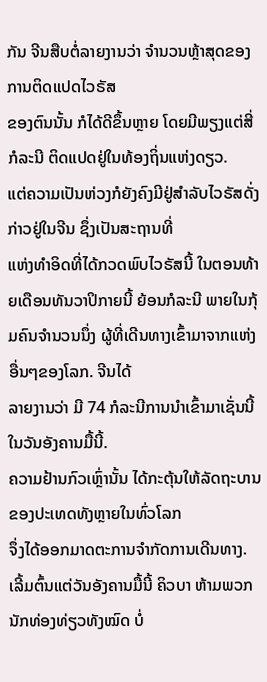ກັນ ຈີນສືບຕໍ່ລາຍງານວ່າ ຈຳນວນຫຼ້າສຸດຂອງການຕິດແປດໄວຣັສ
ຂອງຕົນນັ້ນ ກໍໄດ້ດີຂຶ້ນຫຼາຍ ໂດຍມີພຽງແຕ່ສີ່ກໍລະນີ ຕິດແປດຢູ່ໃນທ້ອງຖິ່ນແຫ່ງດຽວ.
ແຕ່ຄວາມເປັນຫ່ວງກໍຍັງຄົງມີຢູ່ສຳລັບໄວຣັສດັ່ງກ່າວຢູ່ໃນຈີນ ຊຶ່ງເປັນສະຖານທີ່
ແຫ່ງທຳອິດທີ່ໄດ້ກວດພົບໄວຣັສນີ້ ໃນຕອນທ້າຍເດືອນທັນວາປິກາຍນີ້ ຍ້ອນກໍລະນີ ພາຍໃນກຸ້ມຄົນຈຳນວນນຶ່ງ ຜູ້ທີ່ເດີນທາງເຂົ້າມາຈາກແຫ່ງອື່ນໆຂອງໂລກ. ຈີນໄດ້
ລາຍງານວ່າ ມີ 74 ກໍລະນີການນຳເຂົ້າມາເຊັ່ນນີ້ ໃນວັນອັງຄານມື້ນີ້.
ຄວາມຢ້ານກົວເຫຼົ່ານັ້ນ ໄດ້ກະຕຸ້ນໃຫ້ລັດຖະບານຂອງປະເທດທັງຫຼາຍໃນທົ່ວໂລກ
ຈຶ່ງໄດ້ອອກມາດຕະການຈຳກັດການເດີນທາງ.
ເລີ້ມຕົ້ນແຕ່ວັນອັງຄານມື້ນີ້ ຄິວບາ ຫ້າມພວກນັກທ່ອງທ່ຽວທັງໝົດ ບໍ່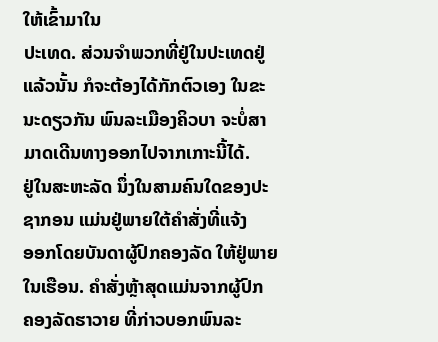ໃຫ້ເຂົ້າມາໃນ
ປະເທດ. ສ່ວນຈຳພວກທີ່ຢູ່ໃນປະເທດຢູ່ແລ້ວນັ້ນ ກໍຈະຕ້ອງໄດ້ກັກຕົວເອງ ໃນຂະ
ນະດຽວກັນ ພົນລະເມືອງຄິວບາ ຈະບໍ່ສາມາດເດີນທາງອອກໄປຈາກເກາະນີ້ໄດ້.
ຢູ່ໃນສະຫະລັດ ນຶ່ງໃນສາມຄົນໃດຂອງປະຊາກອນ ແມ່ນຢູ່ພາຍໃຕ້ຄຳສັ່ງທີ່ແຈ້ງ
ອອກໂດຍບັນດາຜູ້ປົກຄອງລັດ ໃຫ້ຢູ່ພາຍໃນເຮືອນ. ຄຳສັ່ງຫຼ້າສຸດແມ່ນຈາກຜູ້ປົກ
ຄອງລັດຮາວາຍ ທີ່ກ່າວບອກພົນລະ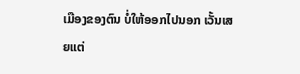ເມືອງຂອງຕົນ ບໍ່ໃຫ້ອອກໄປນອກ ເວັ້ນເສຍແຕ່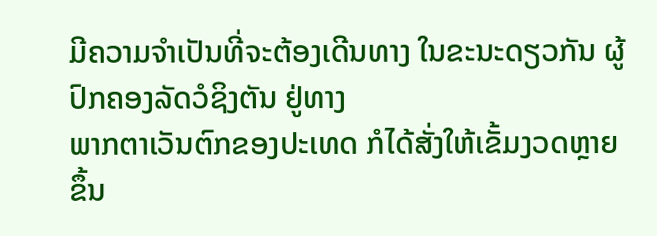ມີຄວາມຈຳເປັນທີ່ຈະຕ້ອງເດີນທາງ ໃນຂະນະດຽວກັນ ຜູ້ປົກຄອງລັດວໍຊິງຕັນ ຢູ່ທາງ
ພາກຕາເວັນຕົກຂອງປະເທດ ກໍໄດ້ສັ່ງໃຫ້ເຂັ້ມງວດຫຼາຍຂຶ້ນ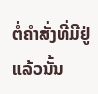ຕໍ່ຄຳສັ່ງທີ່ມີຢູ່ແລ້ວນັ້ນ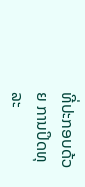ທີ່ປະກອບດ້ວຍ ການປິດທຸລະ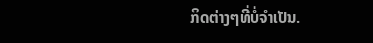ກິດຕ່າງໆທີ່ບໍ່ຈຳເປັນ.